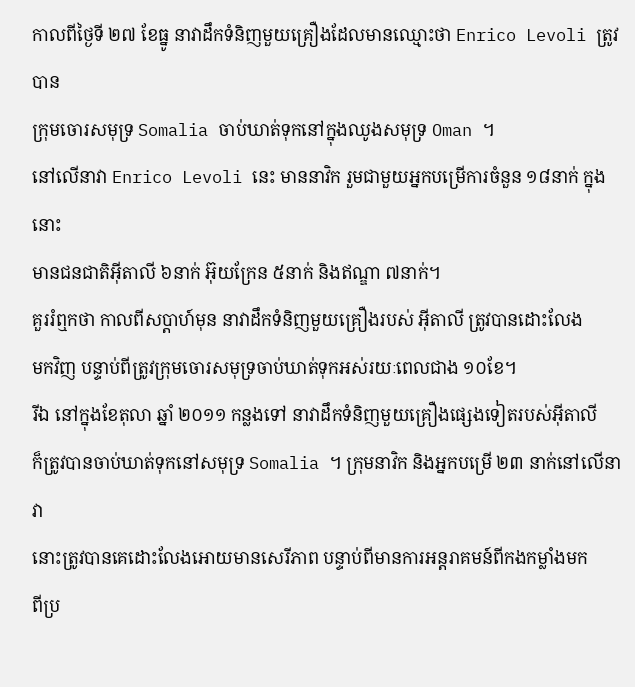កាលពីថ្ងៃទី ២៧ ខែធ្នូ នាវាដឹកទំនិញមួយគ្រឿងដែលមានឈ្មោះថា Enrico Levoli ត្រូវបាន
ក្រុមចោរសមុទ្រ Somalia ចាប់ឃាត់ទុកនៅក្នុងឈូងសមុទ្រ Oman ។
នៅលើនាវា Enrico Levoli នេះ មាននាវិក រួមជាមួយអ្នកបម្រើការចំនួន ១៨នាក់ ក្នុងនោះ
មានជនជាតិអ៊ីតាលី ៦នាក់ អ៊ុយក្រែន ៥នាក់ និងឥណ្ឌា ៧នាក់។
គួររំឮកថា កាលពីសប្ដាហ៍មុន នាវាដឹកទំនិញមួយគ្រឿងរបស់ អ៊ីតាលី ត្រូវបានដោះលែង
មកវិញ បន្ទាប់ពីត្រូវក្រុមចោរសមុទ្រចាប់ឃាត់ទុកអស់រយៈពេលជាង ១០ខែ។
រីឯ នៅក្នុងខែតុលា ឆ្នាំ ២០១១ កន្លងទៅ នាវាដឹកទំនិញមួយគ្រឿងផ្សេងទៀតរបស់អ៊ីតាលី
ក៏ត្រូវបានចាប់ឃាត់ទុកនៅសមុទ្រ Somalia ។ ក្រុមនាវិក និងអ្នកបម្រើ ២៣ នាក់នៅលើនាវា
នោះត្រូវបានគេដោះលែងអោយមានសេរីភាព បន្ទាប់ពីមានការអន្ដរាគមន៍ពីកងកម្លាំងមក
ពីប្រ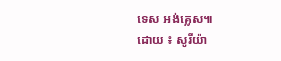ទេស អង់គ្លេស៕
ដោយ ៖ សូរីយ៉ា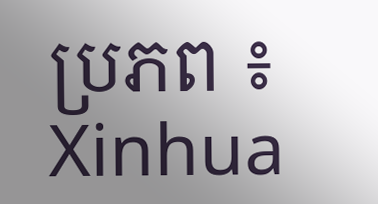ប្រភព ៖ Xinhua